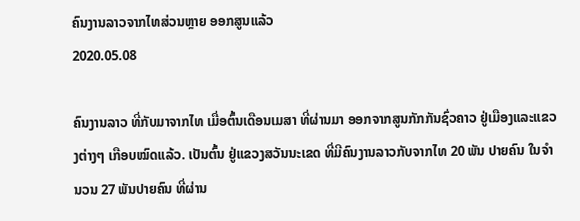ຄົນງານລາວຈາກໄທສ່ວນຫຼາຍ ອອກສູນແລ້ວ
2020.05.08

ຄົນງານລາວ ທີ່ກັບມາຈາກໄທ ເມື່ອຕົ້ນເດືອນເມສາ ທີ່ຜ່ານມາ ອອກຈາກສູນກັກກັນຊົ່ວຄາວ ຢູ່ເມືອງແລະແຂວງຕ່າງໆ ເກືອບໝົດແລ້ວ. ເປັນຕົ້ນ ຢູ່ແຂວງສວັນນະເຂດ ທີ່ມີຄົນງານລາວກັບຈາກໄທ 20 ພັນ ປາຍຄົນ ໃນຈໍານວນ 27 ພັນປາຍຄົນ ທີ່ຜ່ານ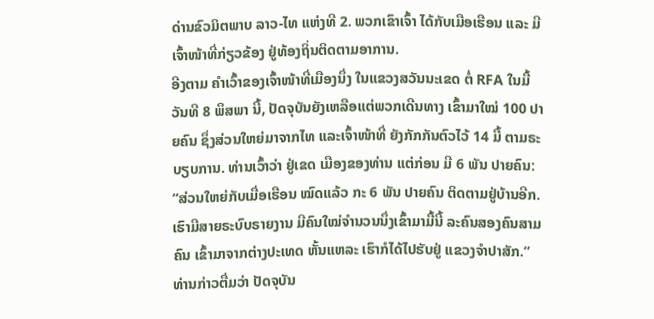ດ່ານຂົວມິຕພາບ ລາວ-ໄທ ແຫ່ງທີ 2. ພວກເຂົາເຈົ້າ ໄດ້ກັບເມືອເຮືອນ ແລະ ມີເຈົ້າໜ້າທີ່ກ່ຽວຂ້ອງ ຢູ່ທ້ອງຖິ່ນຕິດຕາມອາການ.
ອີງຕາມ ຄໍາເວົ້າຂອງເຈົ້າໜ້າທີ່ເມືອງນຶ່ງ ໃນແຂວງສວັນນະເຂດ ຕໍ່ RFA ໃນມື້ວັນທີ 8 ພຶສພາ ນີ້, ປັດຈຸບັນຍັງເຫລືອແຕ່ພວກເດີນທາງ ເຂົ້າມາໃໝ່ 100 ປາຍຄົນ ຊຶ່ງສ່ວນໃຫຍ່ມາຈາກໄທ ແລະເຈົ້າໜ້າທີ່ ຍັງກັກກັນຕົວໄວ້ 14 ມື້ ຕາມຣະບຽບການ. ທ່ານເວົ້າວ່າ ຢູ່ເຂດ ເມືອງຂອງທ່ານ ແຕ່ກ່ອນ ມີ 6 ພັນ ປາຍຄົນ:
“ສ່ວນໃຫຍ່ກັບເມື່ອເຮືອນ ໝົດແລ້ວ ກະ 6 ພັນ ປາຍຄົນ ຕິດຕາມຢູ່ບ້ານອີກ. ເຮົາມີສາຍຣະບົບຣາຍງານ ມີຄົນໃໝ່ຈໍານວນນຶ່ງເຂົ້າມາມື້ນີ້ ລະຄົນສອງຄົນສາມຄົນ ເຂົ້າມາຈາກຕ່າງປະເທດ ຫັ້ນແຫລະ ເຮົາກໍໄດ້ໄປຮັບຢູ່ ແຂວງຈໍາປາສັກ.”
ທ່ານກ່າວຕື່ມວ່າ ປັດຈຸບັນ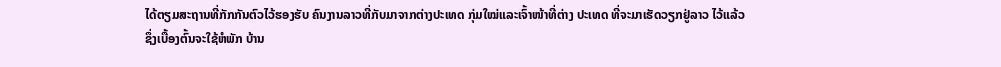ໄດ້ຕຽມສະຖານທີ່ກັກກັນຕົວໄວ້ຮອງຮັບ ຄົນງານລາວທີ່ກັບມາຈາກຕ່າງປະເທດ ກຸ່ມໃໝ່ແລະເຈົ້າໜ້າທີ່ຕ່າງ ປະເທດ ທີ່ຈະມາເຮັດວຽກຢູ່ລາວ ໄວ້ແລ້ວ ຊຶ່ງເບື້ອງຕົ້ນຈະໃຊ້ຫໍພັກ ບ້ານ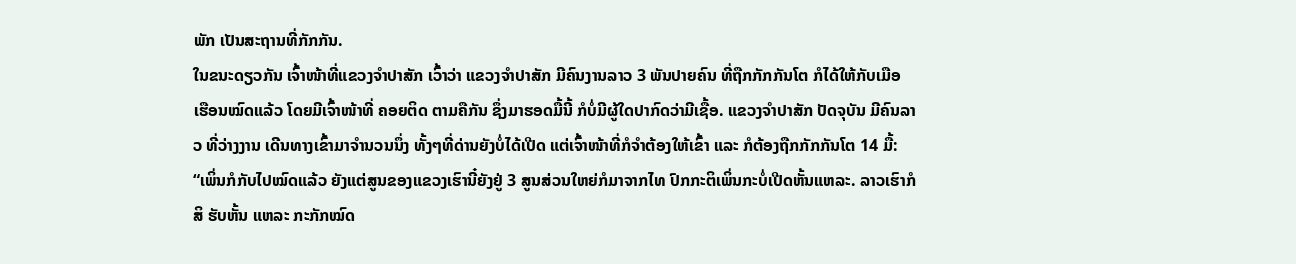ພັກ ເປັນສະຖານທີ່ກັກກັນ.
ໃນຂນະດຽວກັນ ເຈົ້າໜ້າທີ່ແຂວງຈໍາປາສັກ ເວົ້າວ່າ ແຂວງຈໍາປາສັກ ມີຄົນງານລາວ 3 ພັນປາຍຄົນ ທີ່ຖືກກັກກັນໂຕ ກໍໄດ້ໃຫ້ກັບເມືອ ເຮືອນໝົດແລ້ວ ໂດຍມີເຈົ້າໜ້າທີ່ ຄອຍຕິດ ຕາມຄືກັນ ຊຶ່ງມາຮອດມື້ນີ້ ກໍບໍ່ມີຜູ້ໃດປາກົດວ່າມີເຊື້ອ. ແຂວງຈໍາປາສັກ ປັດຈຸບັນ ມີຄົນລາວ ທີ່ວ່າງງານ ເດີນທາງເຂົ້າມາຈໍານວນນຶ່ງ ທັ້ງໆທີ່ດ່ານຍັງບໍ່ໄດ້ເປີດ ແຕ່ເຈົ້າໜ້າທີ່ກໍຈໍາຕ້ອງໃຫ້ເຂົ້າ ແລະ ກໍຕ້ອງຖືກກັກກັນໂຕ 14 ມື້:
“ເພິ່ນກໍກັບໄປໝົດແລ້ວ ຍັງແຕ່ສູນຂອງແຂວງເຮົານີ໋ຍັງຢູ່ 3 ສູນສ່ວນໃຫຍ່ກໍມາຈາກໄທ ປົກກະຕິເພິ່ນກະບໍ່ເປີດຫັ້ນແຫລະ. ລາວເຮົາກໍສິ ຮັບຫັ້ນ ແຫລະ ກະກັກໝົດ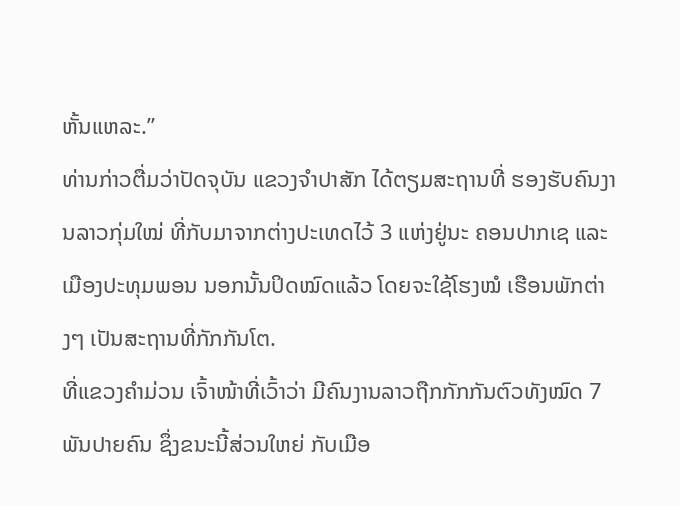ຫັ້ນແຫລະ.”
ທ່ານກ່າວຕື່ມວ່າປັດຈຸບັນ ແຂວງຈໍາປາສັກ ໄດ້ຕຽມສະຖານທີ່ ຮອງຮັບຄົນງານລາວກຸ່ມໃໝ່ ທີ່ກັບມາຈາກຕ່າງປະເທດໄວ້ 3 ແຫ່ງຢູ່ນະ ຄອນປາກເຊ ແລະເມືອງປະທຸມພອນ ນອກນັ້ນປິດໝົດແລ້ວ ໂດຍຈະໃຊ້ໂຮງໝໍ ເຮືອນພັກຕ່າງໆ ເປັນສະຖານທີ່ກັກກັນໂຕ.
ທີ່ແຂວງຄໍາມ່ວນ ເຈົ້າໜ້າທີ່ເວົ້າວ່າ ມີຄົນງານລາວຖືກກັກກັນຕົວທັງໝົດ 7 ພັນປາຍຄົນ ຊຶ່ງຂນະນີ້ສ່ວນໃຫຍ່ ກັບເມືອ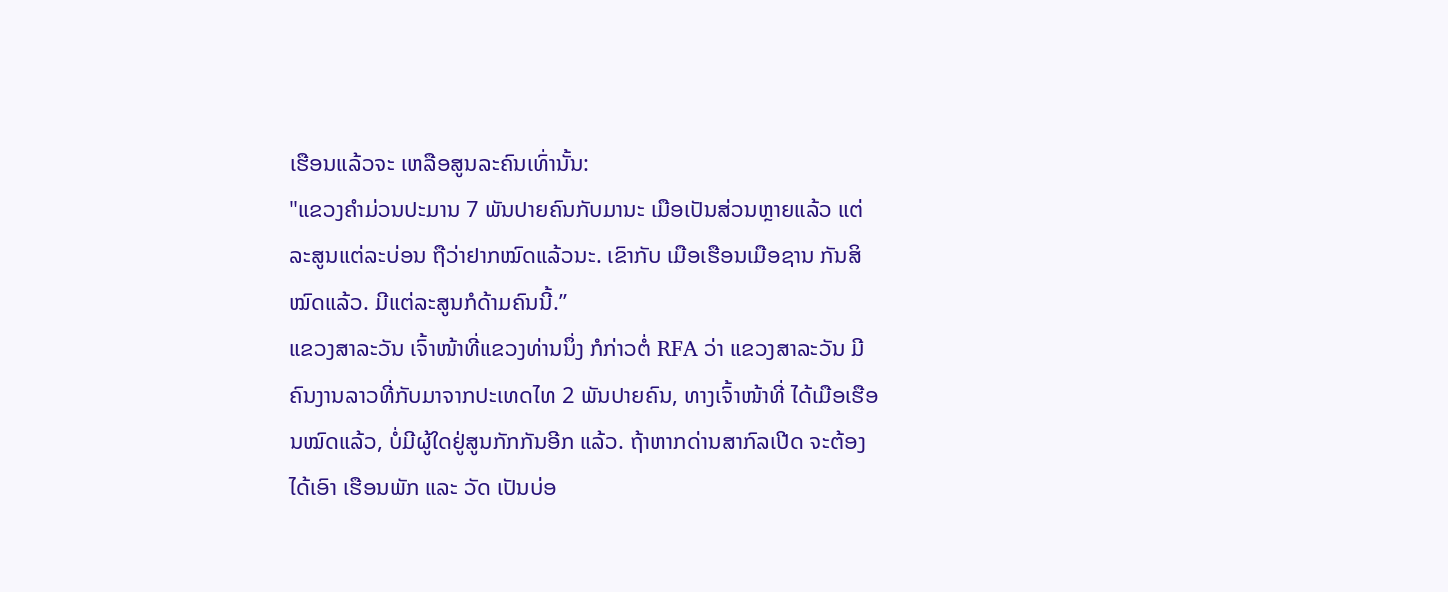ເຮືອນແລ້ວຈະ ເຫລືອສູນລະຄົນເທົ່ານັ້ນ:
"ແຂວງຄໍາມ່ວນປະມານ 7 ພັນປາຍຄົນກັບມານະ ເມືອເປັນສ່ວນຫຼາຍແລ້ວ ແຕ່ລະສູນແຕ່ລະບ່ອນ ຖືວ່າຢາກໝົດແລ້ວນະ. ເຂົາກັບ ເມືອເຮືອນເມືອຊານ ກັນສິໝົດແລ້ວ. ມີແຕ່ລະສູນກໍດ້າມຄົນນີ້.”
ແຂວງສາລະວັນ ເຈົ້າໜ້າທີ່ແຂວງທ່ານນຶ່ງ ກໍກ່າວຕໍ່ RFA ວ່າ ແຂວງສາລະວັນ ມີຄົນງານລາວທີ່ກັບມາຈາກປະເທດໄທ 2 ພັນປາຍຄົນ, ທາງເຈົ້າໜ້າທີ່ ໄດ້ເມືອເຮືອນໝົດແລ້ວ, ບໍ່ມີຜູ້ໃດຢູ່ສູນກັກກັນອີກ ແລ້ວ. ຖ້າຫາກດ່ານສາກົລເປີດ ຈະຕ້ອງໄດ້ເອົາ ເຮືອນພັກ ແລະ ວັດ ເປັນບ່ອ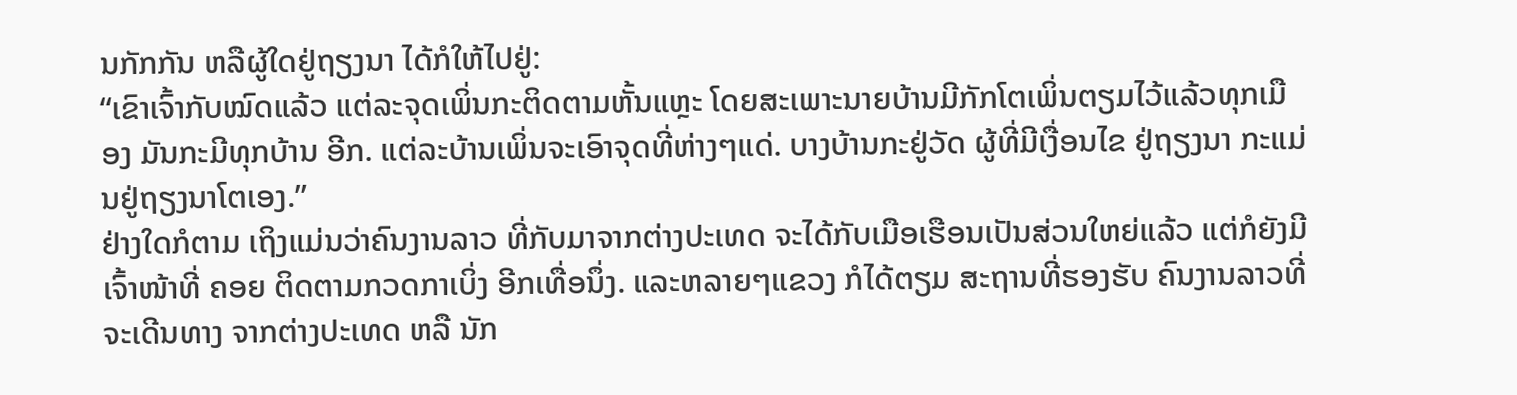ນກັກກັນ ຫລືຜູ້ໃດຢູ່ຖຽງນາ ໄດ້ກໍໃຫ້ໄປຢູ່:
“ເຂົາເຈົ້າກັບໝົດແລ້ວ ແຕ່ລະຈຸດເພິ່ນກະຕິດຕາມຫັ້ນແຫຼະ ໂດຍສະເພາະນາຍບ້ານມີກັກໂຕເພິ່ນຕຽມໄວ້ແລ້ວທຸກເມືອງ ມັນກະມີທຸກບ້ານ ອີກ. ແຕ່ລະບ້ານເພິ່ນຈະເອົາຈຸດທີ່ຫ່າງໆແດ່. ບາງບ້ານກະຢູ່ວັດ ຜູ້ທີ່ມີເງື່ອນໄຂ ຢູ່ຖຽງນາ ກະແມ່ນຢູ່ຖຽງນາໂຕເອງ.”
ຢ່າງໃດກໍຕາມ ເຖິງແມ່ນວ່າຄົນງານລາວ ທີ່ກັບມາຈາກຕ່າງປະເທດ ຈະໄດ້ກັບເມືອເຮືອນເປັນສ່ວນໃຫຍ່ແລ້ວ ແຕ່ກໍຍັງມີເຈົ້າໜ້າທີ່ ຄອຍ ຕິດຕາມກວດກາເບິ່ງ ອີກເທື່ອນຶ່ງ. ແລະຫລາຍໆແຂວງ ກໍໄດ້ຕຽມ ສະຖານທີ່ຮອງຮັບ ຄົນງານລາວທີ່ຈະເດີນທາງ ຈາກຕ່າງປະເທດ ຫລື ນັກ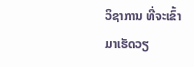ວິຊາການ ທີ່ຈະເຂົ້າມາເຮັດວຽ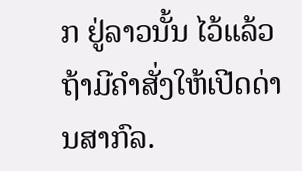ກ ຢູ່ລາວນັ້ນ ໄວ້ແລ້ວ ຖ້າມີຄໍາສັ່ງໃຫ້ເປີດດ່ານສາກົລ.